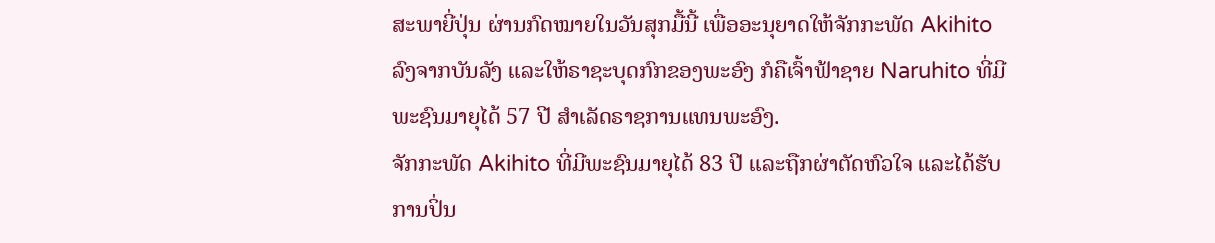ສະພາຍີ່ປຸ່ນ ຜ່ານກົດໝາຍໃນວັນສຸກມື້ນີ້ ເພື່ອອະນຸຍາດໃຫ້ຈັກກະພັດ Akihito
ລົງຈາກບັນລັງ ແລະໃຫ້ຣາຊະບຸດກົກຂອງພະອົງ ກໍຄືເຈົ້າຟ້າຊາຍ Naruhito ທີ່ມີ
ພະຊົນມາຍຸໄດ້ 57 ປີ ສຳເລັດຣາຊການແທນພະອົງ.
ຈັກກະພັດ Akihito ທີ່ມີພະຊົນມາຍຸໄດ້ 83 ປີ ແລະຖືກຜ່າຕັດຫົວໃຈ ແລະໄດ້ຮັບ
ການປິ່ນ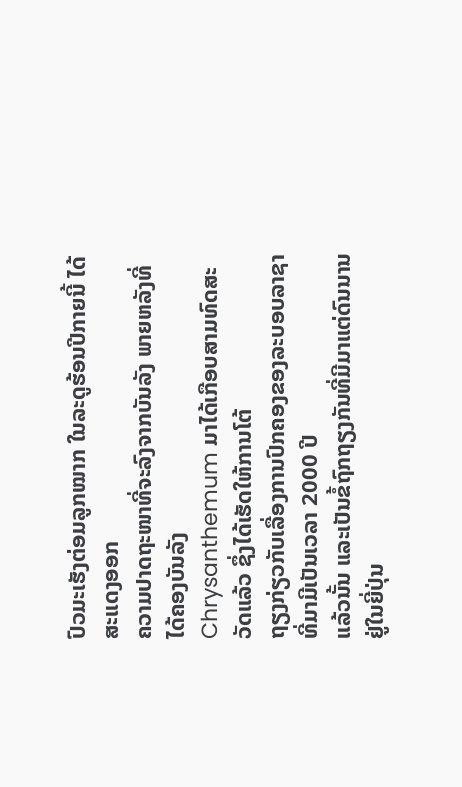ປົວມະເຮັງຕ່ອມລູກໝາກ ໃນລະດູຮ້ອນປີກາຍນີ້ ໄດ້ສະແດງອອກ
ຄວາມປາດຖະໜາທີ່ຈະລົງຈາກບັນລັງ ພາຍຫລັງທີ່ໄດ້ຄອງບັນລັງ
Chrysanthemum ມາໄດ້ເກືອບສາມທົດສະວັດແລ້ວ ຊຶ່ງໄດ້ເຮັດໃຫ້ການໂຕ້
ຖຽງກ່ຽວກັບເລື່ອງການປົກຄອງຂອງລະບອບລາຊາ ທີ່ມາມີເປັນເວລາ 2000 ປີ
ແລ້ວນັ້ນ ແລະເປັນຂໍ້ຖົກຖຽງກັນທີ່ມີມາແຕ່ດົນນານຢູ່ໃນຍີ່ປຸ່ນ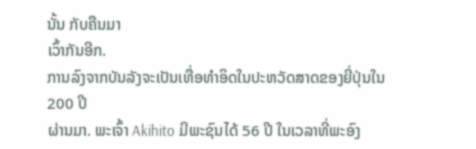ນັ້ນ ກັບຄືນມາ
ເວົ້າກັນອີກ.
ການລົງຈາກບັນລັງຈະເປັນເທື່ອທໍາອິດໃນປະຫວັດສາດຂອງຍີ່ປຸ່ນໃນ 200 ປີ
ຜ່ານມາ. ພະເຈົ້າ Akihito ມີພະຊົນໄດ້ 56 ປີ ໃນເວລາທີ່ພະອົງ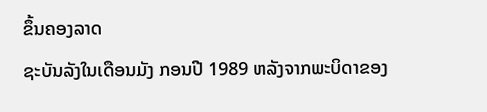ຂຶ້ນຄອງລາດ
ຊະບັນລັງໃນເດືອນມັງ ກອນປີ 1989 ຫລັງຈາກພະບິດາຂອງ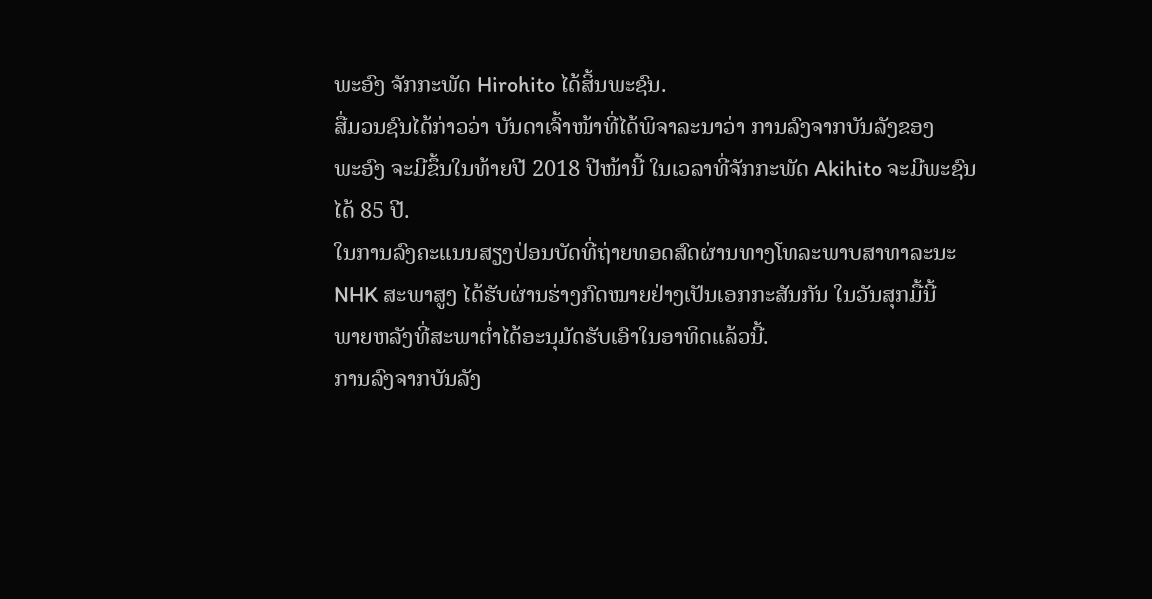ພະອົງ ຈັກກະພັດ Hirohito ໄດ້ສິ້ນພະຊົນ.
ສື່ມວນຊົນໄດ້ກ່າວວ່າ ບັນດາເຈົ້າໜ້າທີ່ໄດ້ພິຈາລະນາວ່າ ການລົງຈາກບັນລັງຂອງ
ພະອົງ ຈະມີຂຶ້ນໃນທ້າຍປີ 2018 ປີໜ້ານີ້ ໃນເວລາທີ່ຈັກກະພັດ Akihito ຈະມີພະຊົນ
ໄດ້ 85 ປີ.
ໃນການລົງຄະແນນສຽງປ່ອນບັດທີ່ຖ່າຍທອດສົດຜ່ານທາງໂທລະພາບສາທາລະນະ
NHK ສະພາສູງ ໄດ້ຮັບຜ່ານຮ່າງກົດໝາຍຢ່າງເປັນເອກກະສັນກັນ ໃນວັນສຸກມື້ນີ້
ພາຍຫລັງທີ່ສະພາຕໍ່າໄດ້ອະນຸມັດຮັບເອົາໃນອາທິດແລ້ວນີ້.
ການລົງຈາກບັນລັງ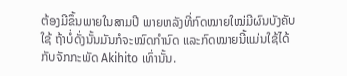ຕ້ອງມີຂຶ້ນພາຍໃນສາມປີ ພາຍຫລັງທີ່ກົດໝາຍໃໝ່ມີຜົນບັງຄັບ
ໃຊ້ ຖ້າບໍ່ດັ່ງນັ້ນມັນກໍຈະໝົດກຳນົດ ແລະກົດໝາຍນີ້ແມ່ນໃຊ້ໄດ້ກັບຈັກກະພັດ Akihito ເທົ່ານັ້ນ.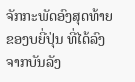ຈັກກະພັດອົງສຸດທ້າຍຂອງບຍີ່ປຸ່ນ ທີ່ໄດ້ລົງຈາກບັນລັງ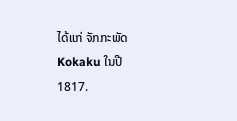ໄດ້ແກ່ ຈັກກະພັດ Kokaku ໃນປີ 1817.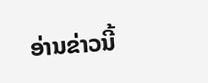ອ່ານຂ່າວນີ້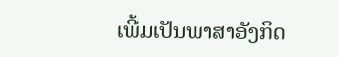ເພີ້ມເປັນພາສາອັງກິດ